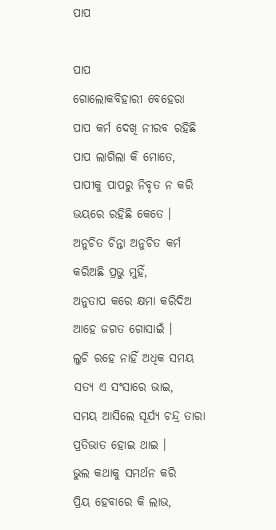ପାପ

ପାପ
ଗୋଲୋକବିହାରୀ ବେହେରା
ପାପ କର୍ମ ଦେଖି ନୀରବ ରହିଛି
ପାପ ଲାଗିଲା କି ମୋତେ,
ପାପୀକୁ ପାପରୁ ନିବୃତ ନ କରି
ଭୟରେ ରହିଛି କେତେ ।
ଅନୁଚିତ ଚିନ୍ତା ଅନୁଚିତ କର୍ମ
କରିଅଛି ପ୍ରଭୁ ମୁହିଁ,
ଅନୁତାପ କରେ କ୍ଷମା କରିଦିଅ
ଆହେ ଜଗତ ଗୋସାଇଁ ।
ଲୁଚି ରହେ ନାହିଁ ଅଧିକ ସମୟ
ସତ୍ୟ ଏ ସଂସାରେ ଭାଇ,
ସମୟ ଆସିଲେ ସୂର୍ଯ୍ୟ ଚନ୍ଦ୍ର ତାରା
ପ୍ରତିଭାତ ହୋଇ ଥାଇ ।
ଭୁଲ କଥାକୁ ସମର୍ଥନ କରି
ପ୍ରିୟ ହେବାରେ କି ଲାଭ,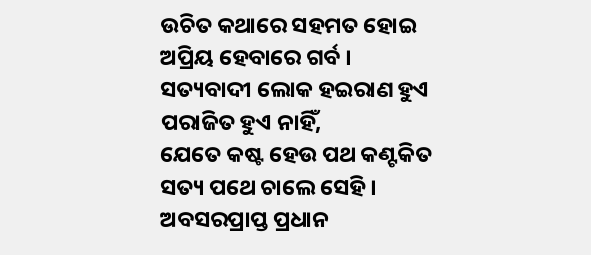ଉଚିତ କଥାରେ ସହମତ ହୋଇ
ଅପ୍ରିୟ ହେବାରେ ଗର୍ବ ।
ସତ୍ୟବାଦୀ ଲୋକ ହଇରାଣ ହୁଏ
ପରାଜିତ ହୁଏ ନାହିଁ,
ଯେତେ କଷ୍ଟ ହେଉ ପଥ କଣ୍ଟକିତ
ସତ୍ୟ ପଥେ ଚାଲେ ସେହି ।
ଅବସରପ୍ରାପ୍ତ ପ୍ରଧାନ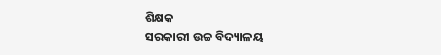ଶିକ୍ଷକ
ସରକାରୀ ଉଚ୍ଚ ବିଦ୍ୟାଳୟ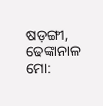ଷଡ଼ଙ୍ଗୀ, ଢେଙ୍କାନାଳ
ମୋ: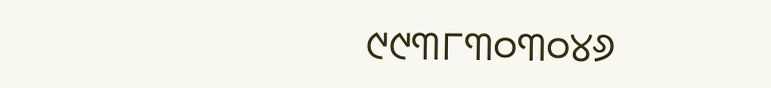୯୯୩୮୩୦୩୦୪୬